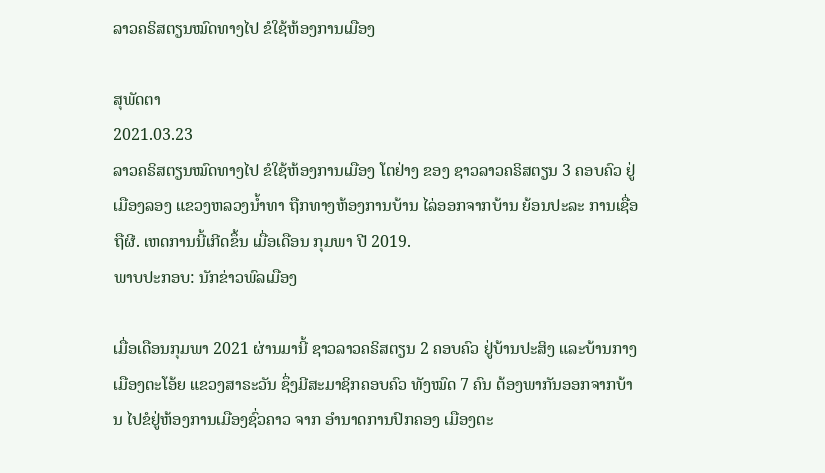ລາວຄຣິສຕຽນໝົດທາງໄປ ຂໍໃຊ້ຫ້ອງການເມືອງ

ສຸພັດຕາ
2021.03.23
ລາວຄຣິສຕຽນໝົດທາງໄປ ຂໍໃຊ້ຫ້ອງການເມືອງ ໂຕຢ່າງ ຂອງ ຊາວລາວຄຣິສຕຽນ 3 ຄອບຄົວ ຢູ່ເມືອງລອງ ແຂວງຫລວງນໍ້າທາ ຖືກທາງຫ້ອງການບ້ານ ໄລ່ອອກຈາກບ້ານ ຍ້ອນປະລະ ການເຊື່ອຖືຜີ. ເຫດການນີ້ເກີດຂຶ້ນ ເມື່ອເດືອນ ກຸມພາ ປີ 2019.
ພາບປະກອບ: ນັກຂ່າວພົລເມືອງ

ເມື່ອເດືອນກຸມພາ 2021 ຜ່ານມານີ້ ຊາວລາວຄຣິສຕຽນ 2 ຄອບຄົວ ຢູ່ບ້ານປະສິງ ແລະບ້ານກາງ ເມືອງຕະໂອ້ຍ ແຂວງສາຣະວັນ ຊຶ່ງມີສະມາຊິກຄອບຄົວ ທັງໝົດ 7 ຄົນ ຕ້ອງພາກັນອອກຈາກບ້ານ ໄປຂໍຢູ່ຫ້ອງການເມືອງຊົ່ວຄາວ ຈາກ ອໍານາດການປົກຄອງ ເມືອງຕະ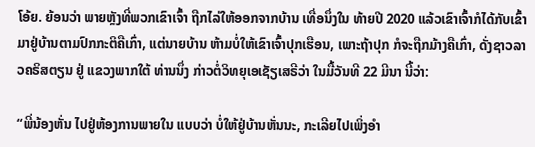ໂອ້ຍ. ຍ້ອນວ່າ ພາຍຫຼັງທີ່ພວກເຂົາເຈົ້າ ຖືກໄລ່ໃຫ້ອອກຈາກບ້ານ ເທື່ອນຶ່ງໃນ ທ້າຍປີ 2020 ແລ້ວເຂົາເຈົ້າກໍໄດ້ກັບເຂົ້າ ມາຢູ່ບ້ານຕາມປົກກະຕິຄືເກົ່າ, ແຕ່ນາຍບ້ານ ຫ້າມບໍ່ໃຫ້ເຂົາເຈົ້າປຸກເຮືອນ, ເພາະຖ້າປຸກ ກໍຈະຖືກມ້າງຄືເກົ່າ, ດັ່ງຊາວລາວຄຣິສຕຽນ ຢູ່ ແຂວງພາກໃຕ້ ທ່ານນຶ່ງ ກ່າວຕໍ່ວິທຍຸເອເຊັຽເສຣີວ່າ ໃນມື້ວັນທີ 22 ມີນາ ນີ້ວ່າ:

“ພີ່ນ້ອງຫັ່ນ ໄປຢູ່ຫ້ອງການພາຍໃນ ແບບວ່າ ບໍ່ໃຫ້ຢູ່ບ້ານຫັ່ນນະ, ກະເລີຍໄປເພິ່ງອໍາ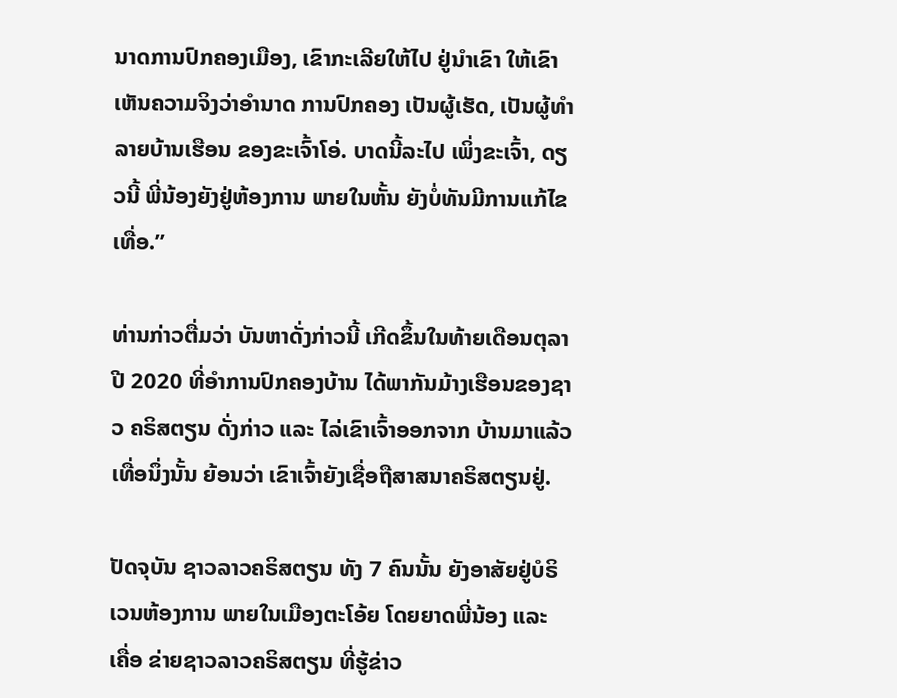ນາດການປົກຄອງເມືອງ, ເຂົາກະເລີຍໃຫ້ໄປ ຢູ່ນໍາເຂົາ ໃຫ້ເຂົາເຫັນຄວາມຈິງວ່າອໍານາດ ການປົກຄອງ ເປັນຜູ້ເຮັດ, ເປັນຜູ້ທໍາລາຍບ້ານເຮືອນ ຂອງຂະເຈົ້າໂອ່. ບາດນີ້ລະໄປ ເພິ່ງຂະເຈົ້າ, ດຽວນີ້ ພີ່ນ້ອງຍັງຢູ່ຫ້ອງການ ພາຍໃນຫັ້ນ ຍັງບໍ່ທັນມີການແກ້ໄຂເທື່ອ.”

ທ່ານກ່າວຕື່ມວ່າ ບັນຫາດັ່ງກ່າວນີ້ ເກີດຂຶ້ນໃນທ້າຍເດືອນຕຸລາ ປີ 2020 ທີ່ອໍາການປົກຄອງບ້ານ ໄດ້ພາກັນມ້າງເຮືອນຂອງຊາວ ຄຣິສຕຽນ ດັ່ງກ່າວ ແລະ ໄລ່ເຂົາເຈົ້າອອກຈາກ ບ້ານມາແລ້ວເທື່ອນຶ່ງນັ້ນ ຍ້ອນວ່າ ເຂົາເຈົ້າຍັງເຊື່ອຖືສາສນາຄຣິສຕຽນຢູ່.

ປັດຈຸບັນ ຊາວລາວຄຣິສຕຽນ ທັງ 7 ຄົນນັ້ນ ຍັງອາສັຍຢູ່ບໍຣິເວນຫ້ອງການ ພາຍໃນເມືອງຕະໂອ້ຍ ໂດຍຍາດພີ່ນ້ອງ ແລະ ເຄື່ອ ຂ່າຍຊາວລາວຄຣິສຕຽນ ທີ່ຮູ້ຂ່າວ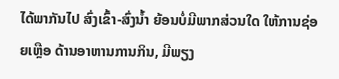ໄດ້ພາກັນໄປ ສົ່ງເຂົ້າ-ສົ່ງນໍ້າ ຍ້ອນບໍ່ມີພາກສ່ວນໃດ ໃຫ້ການຊ່ອຍເຫຼືອ ດ້ານອາຫານການກິນ, ມີພຽງ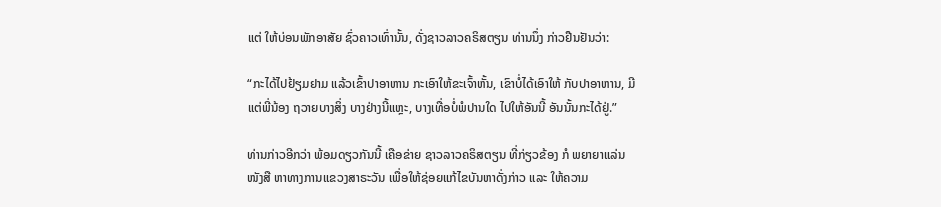ແຕ່ ໃຫ້ບ່ອນພັກອາສັຍ ຊົ່ວຄາວເທົ່ານັ້ນ, ດັ່ງຊາວລາວຄຣິສຕຽນ ທ່ານນຶ່ງ ກ່າວຢືນຢັນວ່າ:

“ກະໄດ້ໄປຢ້ຽມຢາມ ແລ້ວເຂົ້າປາອາຫານ ກະເອົາໃຫ້ຂະເຈົ້າຫັ້ນ, ເຂົາບໍ່ໄດ້ເອົາໃຫ້ ກັບປາອາຫານ, ມີແຕ່ພີ່ນ້ອງ ຖວາຍບາງສິ່ງ ບາງຢ່າງນີ້ແຫຼະ, ບາງເທື່ອບໍ່ພໍປານໃດ ໄປໃຫ້ອັນນີ້ ອັນນັ້ນກະໄດ້ຢູ່.”

ທ່ານກ່າວອີກວ່າ ພ້ອມດຽວກັນນີ້ ເຄືອຂ່າຍ ຊາວລາວຄຣິສຕຽນ ທີ່ກ່ຽວຂ້ອງ ກໍ ພຍາຍາແລ່ນໜັງສື ຫາທາງການແຂວງສາຣະວັນ ເພື່ອໃຫ້ຊ່ອຍແກ້ໄຂບັນຫາດັ່ງກ່າວ ແລະ ໃຫ້ຄວາມ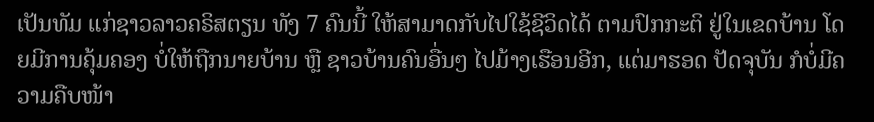ເປັນທັມ ແກ່ຊາວລາວຄຣິສຕຽນ ທັງ 7 ຄົນນີ້ ໃຫ້ສາມາດກັບໄປໃຊ້ຊີວິດໄດ້ ຕາມປົກກະຕິ ຢູ່ໃນເຂດບ້ານ ໂດຍມີການຄຸ້ມຄອງ ບໍ່ໃຫ້ຖືກນາຍບ້ານ ຫຼື ຊາວບ້ານຄົນອື່ນໆ ໄປມ້າງເຮືອນອີກ, ແຕ່ມາຮອດ ປັດຈຸບັນ ກໍບໍ່ມີຄວາມຄືບໜ້າ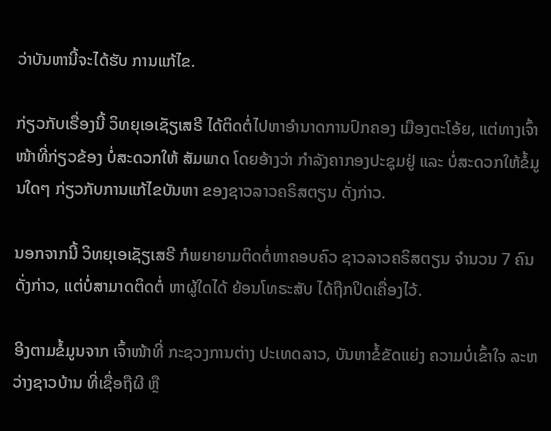ວ່າບັນຫານີ້ຈະໄດ້ຮັບ ການແກ້ໄຂ.

ກ່ຽວກັບເຣື່ອງນີ້ ວິທຍຸເອເຊັຽເສຣີ ໄດ້ຕິດຕໍ່ໄປຫາອໍານາດການປົກຄອງ ເມືອງຕະໂອ້ຍ, ແຕ່ທາງເຈົ້າໜ້າທີ່ກ່ຽວຂ້ອງ ບໍ່ສະດວກໃຫ້ ສັມພາດ ໂດຍອ້າງວ່າ ກໍາລັງຄາກອງປະຊຸມຢູ່ ແລະ ບໍ່ສະດວກໃຫ້ຂໍ້ມູນໃດໆ ກ່ຽວກັບການແກ້ໄຂບັນຫາ ຂອງຊາວລາວຄຣິສຕຽນ ດັ່ງກ່າວ.

ນອກຈາກນີ້ ວິທຍຸເອເຊັຽເສຣີ ກໍພຍາຍາມຕິດຕໍ່ຫາຄອບຄົວ ຊາວລາວຄຣິສຕຽນ ຈໍານວນ 7 ຄົນດັ່ງກ່າວ, ແຕ່ບໍ່ສາມາດຕິດຕໍ່ ຫາຜູ້ໃດໄດ້ ຍ້ອນໂທຣະສັບ ໄດ້ຖືກປິດເຄື່ອງໄວ້.

ອີງຕາມຂໍ້ມູນຈາກ ເຈົ້າໜ້າທີ່ ກະຊວງການຕ່າງ ປະເທດລາວ, ບັນຫາຂໍ້ຂັດແຍ່ງ ຄວາມບໍ່ເຂົ້າໃຈ ລະຫວ່າງຊາວບ້ານ ທີ່ເຊື່ອຖືຜີ ຫຼື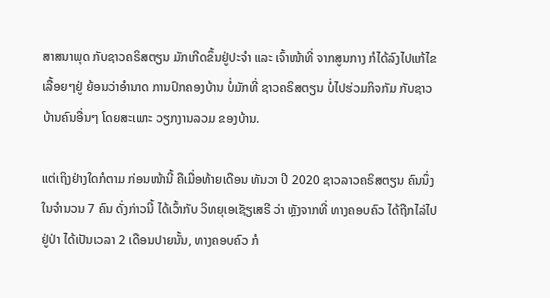ສາສນາພຸດ ກັບຊາວຄຣິສຕຽນ ມັກເກີດຂຶ້ນຢູ່ປະຈໍາ ແລະ ເຈົ້າໜ້າທີ່ ຈາກສູນກາງ ກໍໄດ້ລົງໄປແກ້ໄຂເລື້ອຍໆຢູ່ ຍ້ອນວ່າອໍານາດ ການປົກຄອງບ້ານ ບໍ່ມັກທີ່ ຊາວຄຣິສຕຽນ ບໍ່ໄປຮ່ວມກິຈກັມ ກັບຊາວບ້ານຄົນອື່ນໆ ໂດຍສະເພາະ ວຽກງານລວມ ຂອງບ້ານ.

ແຕ່ເຖິງຢ່າງໃດກໍຕາມ ກ່ອນໜ້ານີ້ ຄືເມື່ອທ້າຍເດືອນ ທັນວາ ປີ 2020 ຊາວລາວຄຣິສຕຽນ ຄົນນຶ່ງ ໃນຈໍານວນ 7 ຄົນ ດັ່ງກ່າວນີ້ ໄດ້ເວົ້າກັບ ວິທຍຸເອເຊັຽເສຣີ ວ່າ ຫຼັງຈາກທີ່ ທາງຄອບຄົວ ໄດ້ຖືກໄລ່ໄປຢູ່ປ່າ ໄດ້ເປັນເວລາ 2 ເດືອນປາຍນັ້ນ, ທາງຄອບຄົວ ກໍ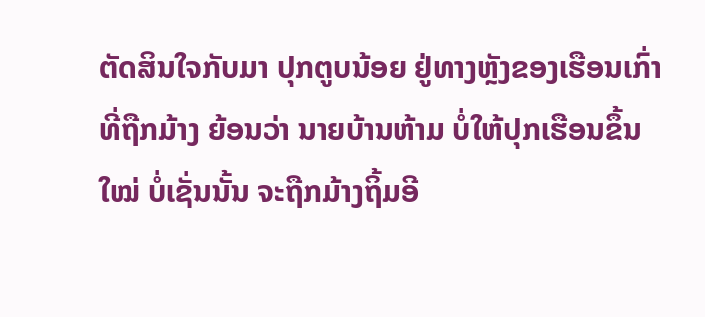ຕັດສິນໃຈກັບມາ ປຸກຕູບນ້ອຍ ຢູ່ທາງຫຼັງຂອງເຮືອນເກົ່າ ທີ່ຖືກມ້າງ ຍ້ອນວ່າ ນາຍບ້ານຫ້າມ ບໍ່ໃຫ້ປຸກເຮືອນຂຶ້ນໃໝ່ ບໍ່ເຊັ່ນນັ້ນ ຈະຖືກມ້າງຖິ້ມອີ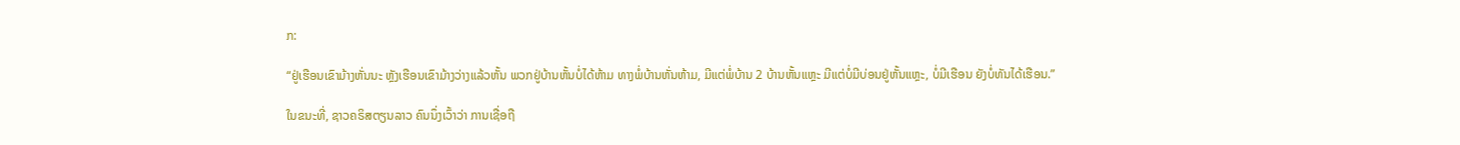ກ:

“ຢູ່ເຮືອນເຂົາມ້າງຫັ່ນນະ ຫຼັງເຮືອນເຂົາມ້າງວ່າງແລ້ວຫັ້ນ ພວກຢູ່ບ້ານຫັ້ນບໍ່ໄດ້ຫ້າມ ທາງພໍ່ບ້ານຫັ່ນຫ້າມ, ມີແຕ່ພໍ່ບ້ານ 2 ບ້ານຫັ້ນແຫຼະ ມີແຕ່ບໍ່ມີບ່ອນຢູ່ຫັ້ນແຫຼະ, ບໍ່ມີເຮືອນ ຍັງບໍ່ທັນໄດ້ເຮືອນ.”

ໃນຂນະທີ່, ຊາວຄຣິສຕຽນລາວ ຄົນນຶ່ງເວົ້າວ່າ ການເຊື່ອຖື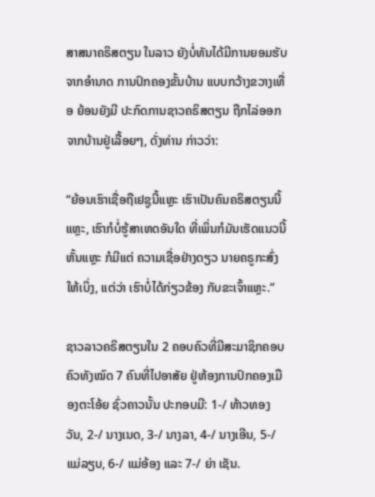ສາສນາຄຣິສຕຽນ ໃນລາວ ຍັງບໍ່ທັນໄດ້ມີການຍອມຮັບ ຈາກອໍານາດ ການປົກຄອງຂັ້ນບ້ານ ແບບກວ້າງຂວາງເທື່ອ ຍ້ອນຍັງມີ ປະກົດການຊາວຄຣິສຕຽນ ຖືກໄລ່ອອກຈາກບ້ານຢູ່ເລື້ອຍໆ, ດັ່ງທ່ານ ກ່າວວ່າ:

“ຍ້ອນເຮົາເຊື່ອຖືເຢຊູນີ້ແຫຼະ ເຮົາເປັນຄົນຄຣິສຕຽນນີ້ແຫຼະ, ເຮົາກໍບໍ່ຮູ້ສາເຫດອັນໃດ ທີ່ເພິ່ນກໍມັນເຮັດແນວນີ້ ຫັ້ນແຫຼະ ກໍມີແຕ່ ຄວາມເຊື່ອຢ່າງດຽວ ນາຍຄຣູກະສົ່ງໃຫ້ເບິ່ງ, ແຕ່ວ່າ ເຮົາບໍ່ໄດ້ກ່ຽວຂ້ອງ ກັບຂະເຈົ້າແຫຼະ.”

ຊາວລາວຄຣິສຕຽນໃນ 2 ຄອບຄົວທີ່ມີສະມາຊິກຄອບຄົວທັງໝົດ 7 ຄົນທີ່ໄປອາສັຍ ຢູ່ຫ້ອງການປົກຄອງເມືອງຕະໂອ້ຍ ຊົ່ວຄາວນັ້ນ ປະກອບມີ: 1-/ ທ້າວທອງວັນ, 2-/ ນາງເນດ, 3-/ ນາງລາ, 4-/ ນາງເອີນ, 5-/ ແມ່ລຽບ, 6-/ ແມ່ອ້ອງ ແລະ 7-/ ຍ່າ ເຊັນ.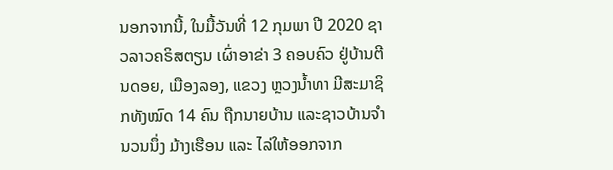ນອກຈາກນີ້, ໃນມື້ວັນທີ່ 12 ກຸມພາ ປີ 2020 ຊາວລາວຄຣິສຕຽນ ເຜົ່າອາຂ່າ 3 ຄອບຄົວ ຢູ່ບ້ານຕີນດອຍ, ເມືອງລອງ, ແຂວງ ຫຼວງນໍ້າທາ ມີສະມາຊິກທັງໝົດ 14 ຄົນ ຖືກນາຍບ້ານ ແລະຊາວບ້ານຈໍານວນນຶ່ງ ມ້າງເຮືອນ ແລະ ໄລ່ໃຫ້ອອກຈາກ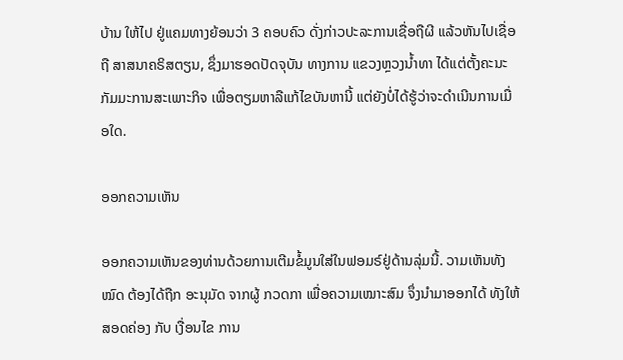ບ້ານ ໃຫ້ໄປ ຢູ່ແຄມທາງຍ້ອນວ່າ 3 ຄອບຄົວ ດັ່ງກ່າວປະລະການເຊື່ອຖືຜີ ແລ້ວຫັນໄປເຊື່ອຖື ສາສນາຄຣິສຕຽນ, ຊຶ່ງມາຮອດປັດຈຸບັນ ທາງການ ແຂວງຫຼວງນໍ້າທາ ໄດ້ແຕ່ຕັ້ງຄະນະກັມມະການສະເພາະກິຈ ເພື່ອຕຽມຫາລືແກ້ໄຂບັນຫານີ້ ແຕ່ຍັງບໍ່ໄດ້ຮູ້ວ່າຈະດໍາເນີນການເມື່ອໃດ.

ອອກຄວາມເຫັນ

ອອກຄວາມເຫັນຂອງທ່ານດ້ວຍການເຕີມຂໍ້ມູນໃສ່ໃນຟອມຣ໌ຢູ່ດ້ານລຸ່ມນີ້. ວາມເຫັນທັງໝົດ ຕ້ອງໄດ້ຖືກ ອະນຸມັດ ຈາກຜູ້ ກວດກາ ເພື່ອຄວາມເໝາະສົມ ຈຶ່ງນໍາມາອອກໄດ້ ທັງໃຫ້ສອດຄ່ອງ ກັບ ເງື່ອນໄຂ ການ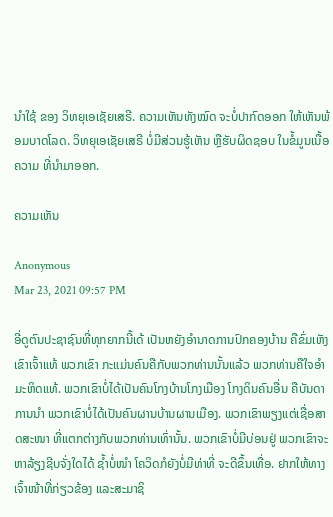ນຳໃຊ້ ຂອງ ວິທຍຸເອເຊັຍເສຣີ. ຄວາມເຫັນທັງໝົດ ຈະບໍ່ປາກົດອອກ ໃຫ້ເຫັນພ້ອມບາດໂລດ. ວິທຍຸເອເຊັຍເສຣີ ບໍ່ມີສ່ວນຮູ້ເຫັນ ຫຼືຮັບຜິດຊອບ ໃນຂໍ້ມູນເນື້ອຄວາມ ທີ່ນໍາມາອອກ.

ຄວາມເຫັນ

Anonymous
Mar 23, 2021 09:57 PM

ອີ່ດູຕົນປະຊາຊົນທີ່ທຸກຍາກນີ້ເດ້ ເປັນຫຍັງອຳນາດການປົກຄອງບ້ານ ຄືຂົ່ມເຫັງເຂົາເຈົ້າແທ້ ພວກເຂົາ ກະແມ່ນຄົນຄືກັບພວກທ່ານນັ້ນແລ້ວ ພວກທ່ານຄືໃຈອຳມະຫິດແທ້. ພວກເຂົາບໍ່ໄດ້ເປັນຄົນໂກງບ້ານໂກງເມືອງ ໂກງດິນຄົນອື່ນ ຄືບັນດາການນຳ ພວກເຂົາບໍ່ໄດ້ເປັນຄົນຜານບ້ານຜານເມືອງ. ພວກເຂົາພຽງແຕ່ເຊື່ອສາດສະໜາ ທີ່ແຕກຕ່າງກັບພວກທ່ານເທົ່ານັ້ນ. ພວກເຂົາບໍ່ມີບ່ອນຢູ່ ພວກເຂົາຈະຫາລ້ຽງຊີບຈັ່ງໃດໄດ້ ຊ້ຳບໍ່ໜຳ ໂຄວິດກໍຍັງບໍ່ມີທ່າທີ່ ຈະດີຂຶ້ນເທື່ອ. ຢາກໃຫ້ທາງເຈົ້າໜ້າທີ່ກ່ຽວຂ້ອງ ແລະສະມາຊິ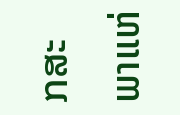ກສະພາແຫ່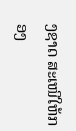ງຊາດ ສະເໜີໃຫ້ກອງ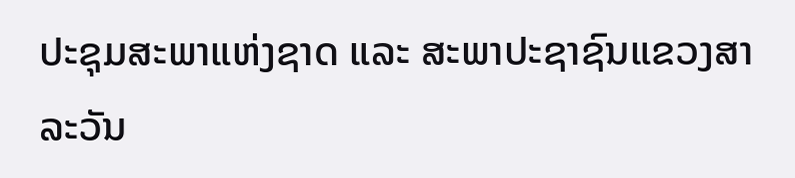ປະຊຸມສະພາແຫ່ງຊາດ ແລະ ສະພາປະຊາຊົນແຂວງສາລະວັນ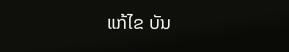ແກ້ໄຂ ບັນ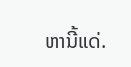ຫານີ້ແດ່.